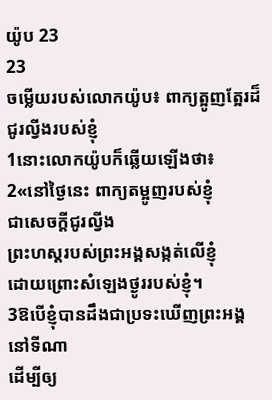យ៉ូប 23
23
ចម្លើយរបស់លោកយ៉ូប៖ ពាក្យត្អូញត្អែរដ៏ជូរល្វីងរបស់ខ្ញុំ
1នោះលោកយ៉ូបក៏ឆ្លើយឡើងថា៖
2«នៅថ្ងៃនេះ ពាក្យតម្អូញរបស់ខ្ញុំ
ជាសេចក្ដីជូរល្វីង
ព្រះហស្តរបស់ព្រះអង្គសង្កត់លើខ្ញុំ
ដោយព្រោះសំឡេងថ្ងូររបស់ខ្ញុំ។
3ឱបើខ្ញុំបានដឹងជាប្រទះឃើញព្រះអង្គនៅទីណា
ដើម្បីឲ្យ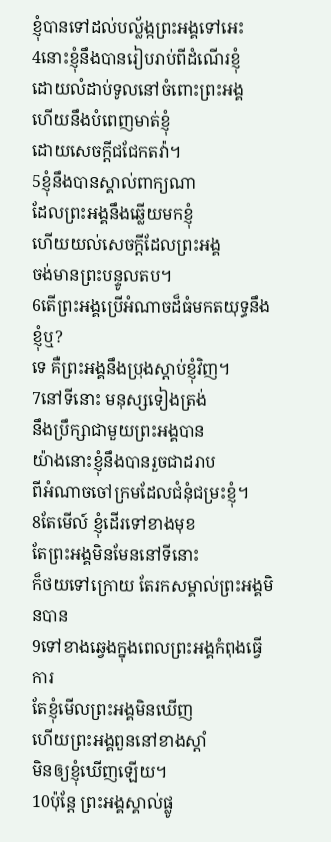ខ្ញុំបានទៅដល់បល្ល័ង្កព្រះអង្គទៅអេះ
4នោះខ្ញុំនឹងបានរៀបរាប់ពីដំណើរខ្ញុំ
ដោយលំដាប់ទូលនៅចំពោះព្រះអង្គ
ហើយនឹងបំពេញមាត់ខ្ញុំ
ដោយសេចក្ដីជជែកតវ៉ា។
5ខ្ញុំនឹងបានស្គាល់ពាក្យណា
ដែលព្រះអង្គនឹងឆ្លើយមកខ្ញុំ
ហើយយល់សេចក្ដីដែលព្រះអង្គ
ចង់មានព្រះបន្ទូលតប។
6តើព្រះអង្គប្រើអំណាចដ៏ធំមកតយុទ្ធនឹងខ្ញុំឬ?
ទេ គឺព្រះអង្គនឹងប្រុងស្តាប់ខ្ញុំវិញ។
7នៅទីនោះ មនុស្សទៀងត្រង់
នឹងប្រឹក្សាជាមួយព្រះអង្គបាន
យ៉ាងនោះខ្ញុំនឹងបានរួចជាដរាប
ពីអំណាចចៅក្រមដែលជំនុំជម្រះខ្ញុំ។
8តែមើល៍ ខ្ញុំដើរទៅខាងមុខ
តែព្រះអង្គមិនមែននៅទីនោះ
ក៏ថយទៅក្រោយ តែរកសម្គាល់ព្រះអង្គមិនបាន
9ទៅខាងឆ្វេងក្នុងពេលព្រះអង្គកំពុងធ្វើការ
តែខ្ញុំមើលព្រះអង្គមិនឃើញ
ហើយព្រះអង្គពួននៅខាងស្តាំ
មិនឲ្យខ្ញុំឃើញឡើយ។
10ប៉ុន្តែ ព្រះអង្គស្គាល់ផ្លូ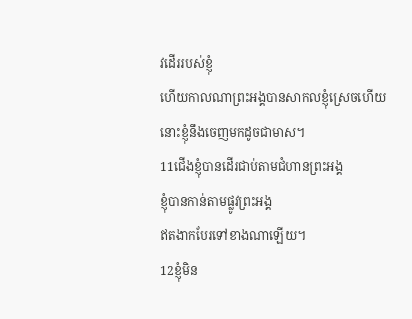វដើររបស់ខ្ញុំ
ហើយកាលណាព្រះអង្គបានសាកលខ្ញុំស្រេចហើយ
នោះខ្ញុំនឹងចេញមកដូចជាមាស។
11ជើងខ្ញុំបានដើរជាប់តាមជំហានព្រះអង្គ
ខ្ញុំបានកាន់តាមផ្លូវព្រះអង្គ
ឥតងាកបែរទៅខាងណាឡើយ។
12ខ្ញុំមិន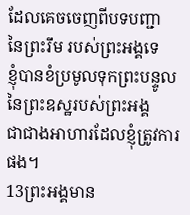ដែលគេចចេញពីបទបញ្ជា
នៃព្រះរឹម របស់ព្រះអង្គទេ
ខ្ញុំបានខំប្រមូលទុកព្រះបន្ទូល
នៃព្រះឧស្ឋរបស់ព្រះអង្គ
ជាជាងអាហារដែលខ្ញុំត្រូវការផង។
13ព្រះអង្គមាន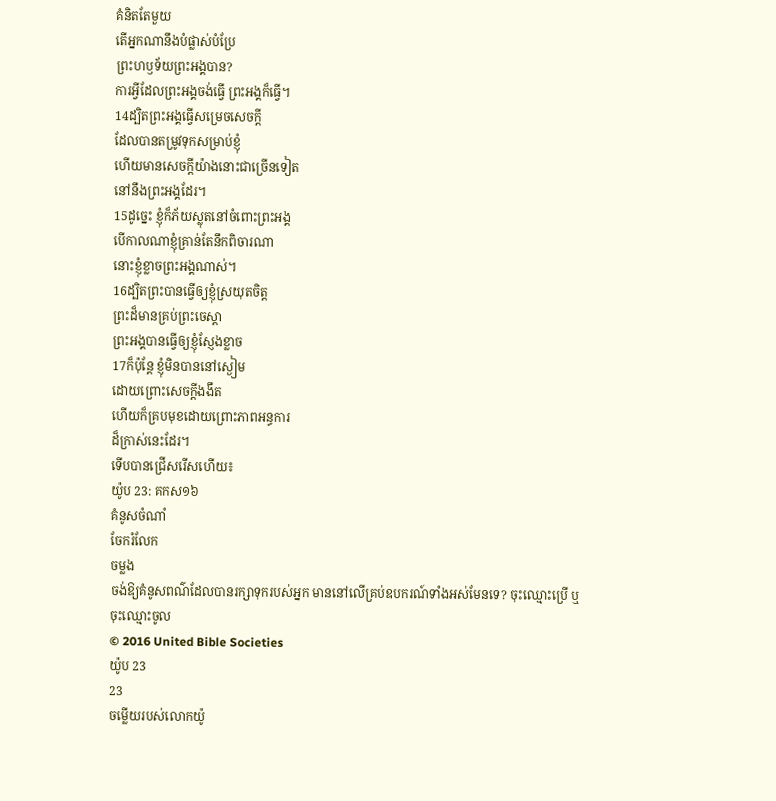គំនិតតែមួយ
តើអ្នកណានឹងបំផ្លាស់បំប្រែ
ព្រះហឫទ័យព្រះអង្គបាន?
ការអ្វីដែលព្រះអង្គចង់ធ្វើ ព្រះអង្គក៏ធ្វើ។
14ដ្បិតព្រះអង្គធ្វើសម្រេចសេចក្ដី
ដែលបានតម្រូវទុកសម្រាប់ខ្ញុំ
ហើយមានសេចក្ដីយ៉ាងនោះជាច្រើនទៀត
នៅនឹងព្រះអង្គដែរ។
15ដូច្នេះ ខ្ញុំក៏ភ័យស្លុតនៅចំពោះព្រះអង្គ
បើកាលណាខ្ញុំគ្រាន់តែនឹកពិចារណា
នោះខ្ញុំខ្លាចព្រះអង្គណាស់។
16ដ្បិតព្រះបានធ្វើឲ្យខ្ញុំស្រយុតចិត្ត
ព្រះដ៏មានគ្រប់ព្រះចេស្តា
ព្រះអង្គបានធ្វើឲ្យខ្ញុំស្ញែងខ្លាច
17ក៏ប៉ុន្តែ ខ្ញុំមិនបាននៅស្ងៀម
ដោយព្រោះសេចក្ដីងងឹត
ហើយក៏គ្របមុខដោយព្រោះភាពអន្ធការ
ដ៏ក្រាស់នេះដែរ។
ទើបបានជ្រើសរើសហើយ៖
យ៉ូប 23: គកស១៦
គំនូសចំណាំ
ចែករំលែក
ចម្លង
ចង់ឱ្យគំនូសពណ៌ដែលបានរក្សាទុករបស់អ្នក មាននៅលើគ្រប់ឧបករណ៍ទាំងអស់មែនទេ? ចុះឈ្មោះប្រើ ឬចុះឈ្មោះចូល
© 2016 United Bible Societies
យ៉ូប 23
23
ចម្លើយរបស់លោកយ៉ូ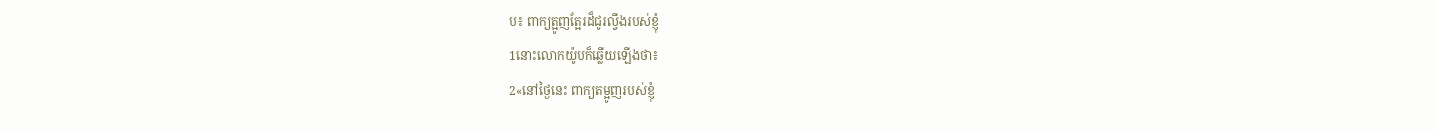ប៖ ពាក្យត្អូញត្អែរដ៏ជូរល្វីងរបស់ខ្ញុំ
1នោះលោកយ៉ូបក៏ឆ្លើយឡើងថា៖
2«នៅថ្ងៃនេះ ពាក្យតម្អូញរបស់ខ្ញុំ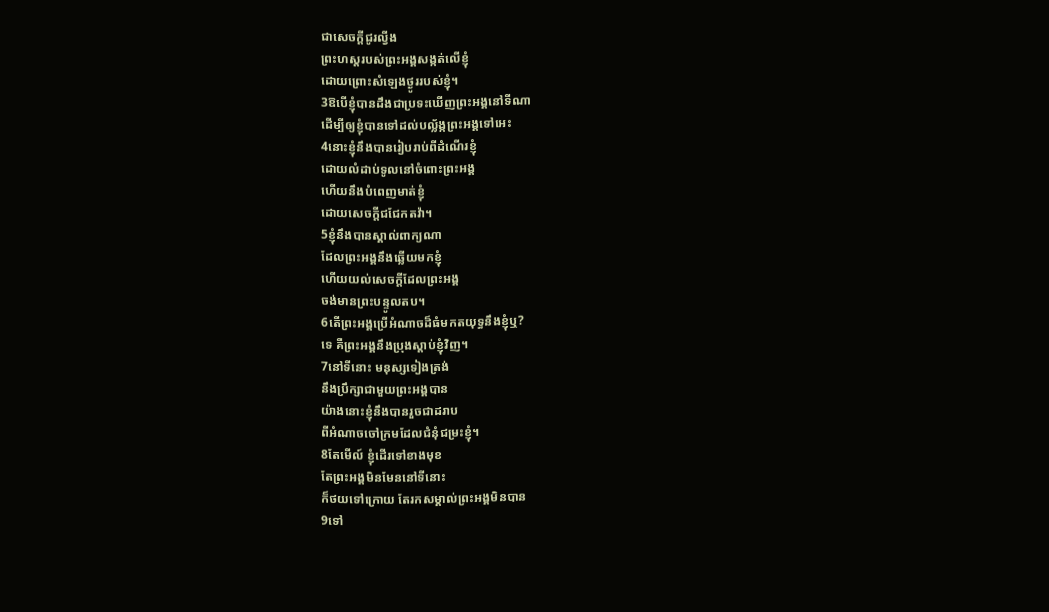ជាសេចក្ដីជូរល្វីង
ព្រះហស្តរបស់ព្រះអង្គសង្កត់លើខ្ញុំ
ដោយព្រោះសំឡេងថ្ងូររបស់ខ្ញុំ។
3ឱបើខ្ញុំបានដឹងជាប្រទះឃើញព្រះអង្គនៅទីណា
ដើម្បីឲ្យខ្ញុំបានទៅដល់បល្ល័ង្កព្រះអង្គទៅអេះ
4នោះខ្ញុំនឹងបានរៀបរាប់ពីដំណើរខ្ញុំ
ដោយលំដាប់ទូលនៅចំពោះព្រះអង្គ
ហើយនឹងបំពេញមាត់ខ្ញុំ
ដោយសេចក្ដីជជែកតវ៉ា។
5ខ្ញុំនឹងបានស្គាល់ពាក្យណា
ដែលព្រះអង្គនឹងឆ្លើយមកខ្ញុំ
ហើយយល់សេចក្ដីដែលព្រះអង្គ
ចង់មានព្រះបន្ទូលតប។
6តើព្រះអង្គប្រើអំណាចដ៏ធំមកតយុទ្ធនឹងខ្ញុំឬ?
ទេ គឺព្រះអង្គនឹងប្រុងស្តាប់ខ្ញុំវិញ។
7នៅទីនោះ មនុស្សទៀងត្រង់
នឹងប្រឹក្សាជាមួយព្រះអង្គបាន
យ៉ាងនោះខ្ញុំនឹងបានរួចជាដរាប
ពីអំណាចចៅក្រមដែលជំនុំជម្រះខ្ញុំ។
8តែមើល៍ ខ្ញុំដើរទៅខាងមុខ
តែព្រះអង្គមិនមែននៅទីនោះ
ក៏ថយទៅក្រោយ តែរកសម្គាល់ព្រះអង្គមិនបាន
9ទៅ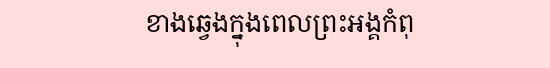ខាងឆ្វេងក្នុងពេលព្រះអង្គកំពុ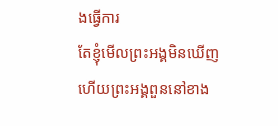ងធ្វើការ
តែខ្ញុំមើលព្រះអង្គមិនឃើញ
ហើយព្រះអង្គពួននៅខាង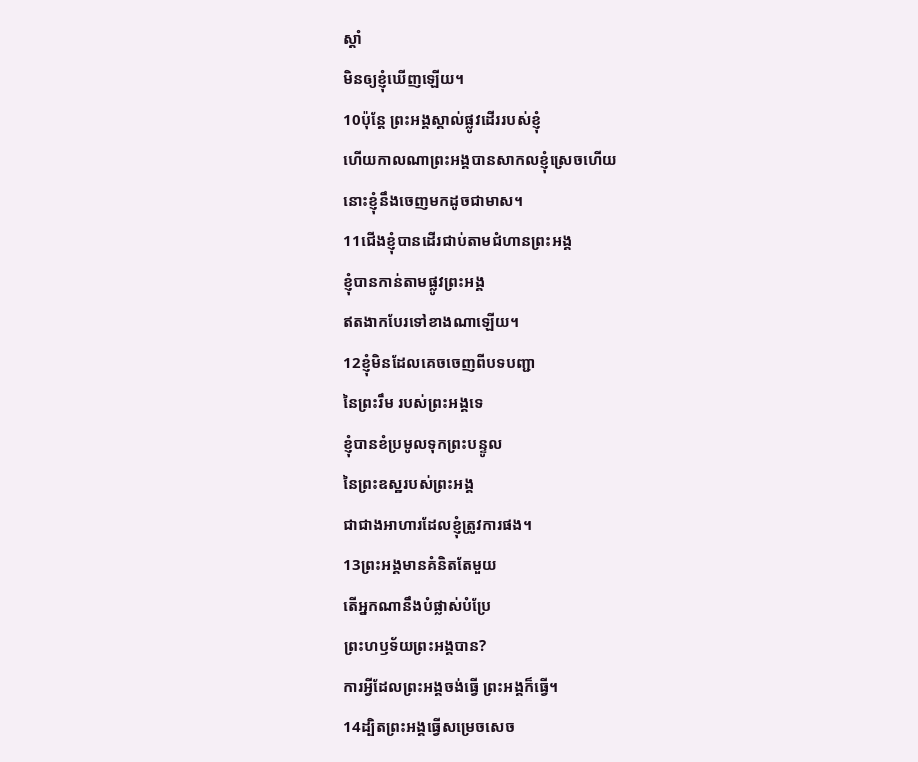ស្តាំ
មិនឲ្យខ្ញុំឃើញឡើយ។
10ប៉ុន្តែ ព្រះអង្គស្គាល់ផ្លូវដើររបស់ខ្ញុំ
ហើយកាលណាព្រះអង្គបានសាកលខ្ញុំស្រេចហើយ
នោះខ្ញុំនឹងចេញមកដូចជាមាស។
11ជើងខ្ញុំបានដើរជាប់តាមជំហានព្រះអង្គ
ខ្ញុំបានកាន់តាមផ្លូវព្រះអង្គ
ឥតងាកបែរទៅខាងណាឡើយ។
12ខ្ញុំមិនដែលគេចចេញពីបទបញ្ជា
នៃព្រះរឹម របស់ព្រះអង្គទេ
ខ្ញុំបានខំប្រមូលទុកព្រះបន្ទូល
នៃព្រះឧស្ឋរបស់ព្រះអង្គ
ជាជាងអាហារដែលខ្ញុំត្រូវការផង។
13ព្រះអង្គមានគំនិតតែមួយ
តើអ្នកណានឹងបំផ្លាស់បំប្រែ
ព្រះហឫទ័យព្រះអង្គបាន?
ការអ្វីដែលព្រះអង្គចង់ធ្វើ ព្រះអង្គក៏ធ្វើ។
14ដ្បិតព្រះអង្គធ្វើសម្រេចសេច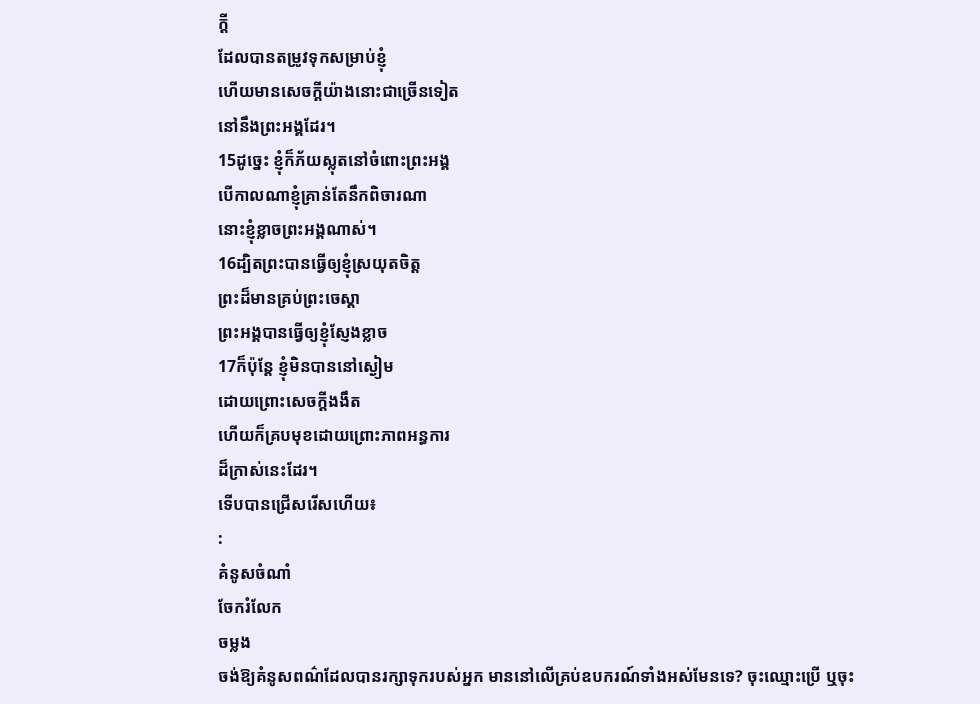ក្ដី
ដែលបានតម្រូវទុកសម្រាប់ខ្ញុំ
ហើយមានសេចក្ដីយ៉ាងនោះជាច្រើនទៀត
នៅនឹងព្រះអង្គដែរ។
15ដូច្នេះ ខ្ញុំក៏ភ័យស្លុតនៅចំពោះព្រះអង្គ
បើកាលណាខ្ញុំគ្រាន់តែនឹកពិចារណា
នោះខ្ញុំខ្លាចព្រះអង្គណាស់។
16ដ្បិតព្រះបានធ្វើឲ្យខ្ញុំស្រយុតចិត្ត
ព្រះដ៏មានគ្រប់ព្រះចេស្តា
ព្រះអង្គបានធ្វើឲ្យខ្ញុំស្ញែងខ្លាច
17ក៏ប៉ុន្តែ ខ្ញុំមិនបាននៅស្ងៀម
ដោយព្រោះសេចក្ដីងងឹត
ហើយក៏គ្របមុខដោយព្រោះភាពអន្ធការ
ដ៏ក្រាស់នេះដែរ។
ទើបបានជ្រើសរើសហើយ៖
:
គំនូសចំណាំ
ចែករំលែក
ចម្លង
ចង់ឱ្យគំនូសពណ៌ដែលបានរក្សាទុករបស់អ្នក មាននៅលើគ្រប់ឧបករណ៍ទាំងអស់មែនទេ? ចុះឈ្មោះប្រើ ឬចុះ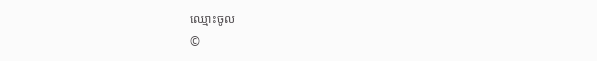ឈ្មោះចូល
©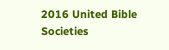2016 United Bible Societies